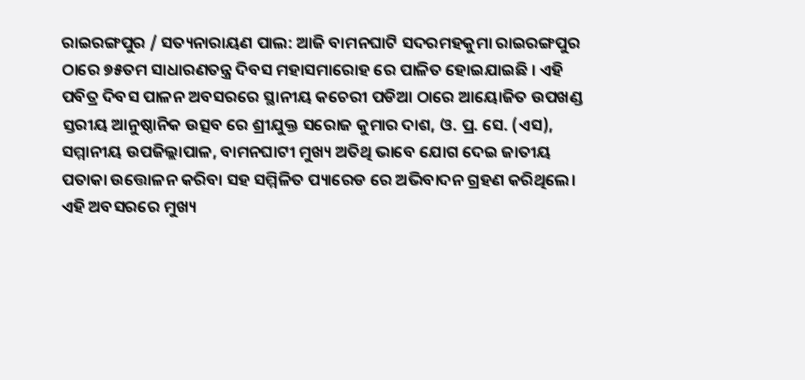ରାଇରଙ୍ଗପୁର / ସତ୍ୟନାରାୟଣ ପାଲ: ଆଜି ବାମନଘାଟି ସଦରମହକୁମା ରାଇରଙ୍ଗପୁର ଠାରେ ୭୫ତମ ସାଧାରଣତନ୍ତ୍ର ଦିବସ ମହାସମାରୋହ ରେ ପାଳିତ ହୋଇଯାଇଛି । ଏହି ପବିତ୍ର ଦିବସ ପାଳନ ଅବସରରେ ସ୍ଥାନୀୟ କଚେରୀ ପଡିଆ ଠାରେ ଆୟୋଜିତ ଉପଖଣ୍ଡ ସ୍ତରୀୟ ଆନୁଷ୍ଠାନିକ ଉତ୍ସବ ରେ ଶ୍ରୀଯୁକ୍ତ ସରୋଜ କୁମାର ଦାଶ, ଓ. ପ୍ର. ସେ. (ଏସ), ସମ୍ମାନୀୟ ଉପଜିଲ୍ଲାପାଳ, ବାମନଘାଟୀ ମୁଖ୍ୟ ଅତିଥି ଭାବେ ଯୋଗ ଦେଇ ଜାତୀୟ ପତାକା ଉତ୍ତୋଳନ କରିବା ସହ ସମ୍ମିଳିତ ପ୍ୟାରେଡ ରେ ଅଭିବାଦନ ଗ୍ରହଣ କରିଥିଲେ। ଏହି ଅବସରରେ ମୁଖ୍ୟ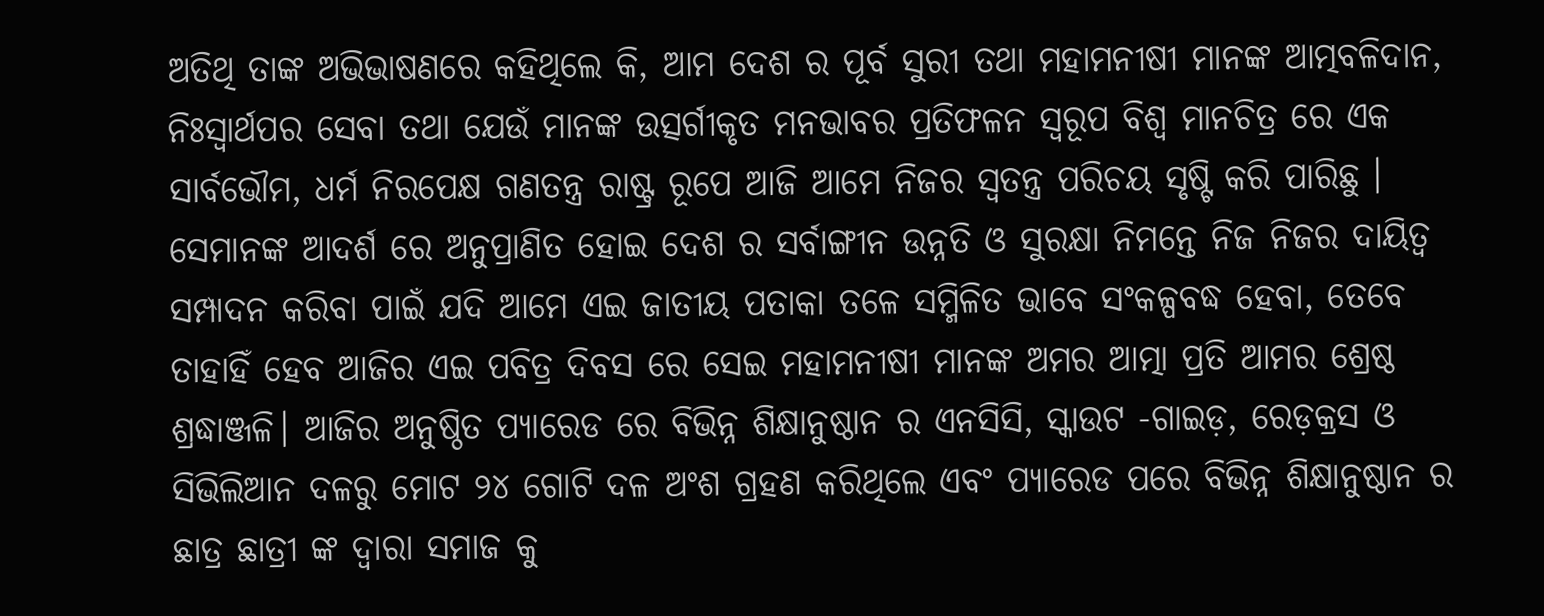ଅତିଥି ତାଙ୍କ ଅଭିଭାଷଣରେ କହିଥିଲେ କି, ଆମ ଦେଶ ର ପୂର୍ବ ସୁରୀ ତଥା ମହାମନୀଷୀ ମାନଙ୍କ ଆତ୍ମବଳିଦାନ, ନିଃସ୍ୱାର୍ଥପର ସେବା ତଥା ଯେଉଁ ମାନଙ୍କ ଉତ୍ସର୍ଗୀକୃତ ମନଭାବର ପ୍ରତିଫଳନ ସ୍ୱରୂପ ବିଶ୍ୱ ମାନଚିତ୍ର ରେ ଏକ ସାର୍ବଭୌମ, ଧର୍ମ ନିରପେକ୍ଷ ଗଣତନ୍ତ୍ର ରାଷ୍ଟ୍ର ରୂପେ ଆଜି ଆମେ ନିଜର ସ୍ୱତନ୍ତ୍ର ପରିଚୟ ସୃଷ୍ଟି କରି ପାରିଛୁ । ସେମାନଙ୍କ ଆଦର୍ଶ ରେ ଅନୁପ୍ରାଣିତ ହୋଇ ଦେଶ ର ସର୍ବାଙ୍ଗୀନ ଉନ୍ନତି ଓ ସୁରକ୍ଷା ନିମନ୍ତେ ନିଜ ନିଜର ଦାୟିତ୍ୱ ସମ୍ପାଦନ କରିବା ପାଇଁ ଯଦି ଆମେ ଏଇ ଜାତୀୟ ପତାକା ତଳେ ସମ୍ମିଳିତ ଭାବେ ସଂକଳ୍ପବଦ୍ଧ ହେବା, ତେବେ ତାହାହିଁ ହେବ ଆଜିର ଏଇ ପବିତ୍ର ଦିବସ ରେ ସେଇ ମହାମନୀଷୀ ମାନଙ୍କ ଅମର ଆତ୍ମା ପ୍ରତି ଆମର ଶ୍ରେଷ୍ଠ ଶ୍ରଦ୍ଧାଞ୍ଜଳି। ଆଜିର ଅନୁଷ୍ଠିତ ପ୍ୟାରେଡ ରେ ବିଭିନ୍ନ ଶିକ୍ଷାନୁଷ୍ଠାନ ର ଏନସିସି, ସ୍କାଉଟ -ଗାଇଡ଼, ରେଡ଼କ୍ରସ ଓ ସିଭିଲିଆନ ଦଳରୁ ମୋଟ ୨୪ ଗୋଟି ଦଳ ଅଂଶ ଗ୍ରହଣ କରିଥିଲେ ଏବଂ ପ୍ୟାରେଡ ପରେ ବିଭିନ୍ନ ଶିକ୍ଷାନୁଷ୍ଠାନ ର ଛାତ୍ର ଛାତ୍ରୀ ଙ୍କ ଦ୍ୱାରା ସମାଜ କୁ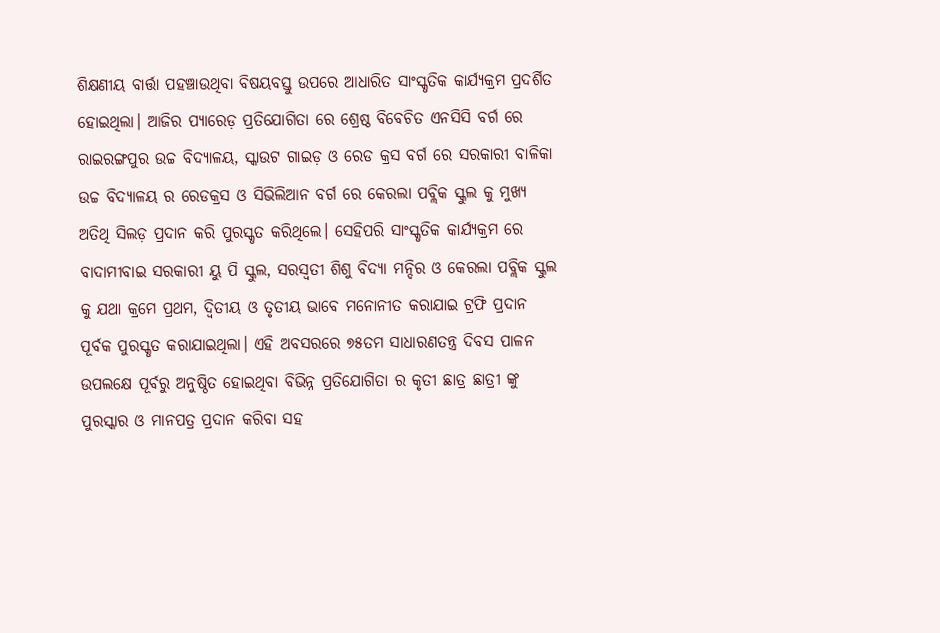ଶିକ୍ଷଣୀୟ ବାର୍ତ୍ତା ପହଞ୍ଚାଉଥିବା ବିଷୟବସ୍ତୁ ଉପରେ ଆଧାରିତ ସାଂସ୍କୃତିକ କାର୍ଯ୍ୟକ୍ରମ ପ୍ରଦର୍ଶିତ ହୋଇଥିଲା। ଆଜିର ପ୍ୟାରେଡ଼ ପ୍ରତିଯୋଗିତା ରେ ଶ୍ରେଷ୍ଠ ବିବେଚିତ ଏନସିସି ବର୍ଗ ରେ ରାଇରଙ୍ଗପୁର ଉଚ୍ଚ ବିଦ୍ୟାଳୟ, ସ୍କାଉଟ ଗାଇଡ଼ ଓ ରେଡ କ୍ରସ ବର୍ଗ ରେ ସରକାରୀ ବାଳିକା ଉଚ୍ଚ ବିଦ୍ୟାଳୟ ର ରେଡକ୍ରସ ଓ ସିଭିଲିଆନ ବର୍ଗ ରେ କେରଲା ପବ୍ଲିକ ସ୍କୁଲ କୁ ମୁଖ୍ୟ ଅତିଥି ସିଲଡ଼ ପ୍ରଦାନ କରି ପୁରସ୍କୃତ କରିଥିଲେ। ସେହିପରି ସାଂସ୍କୃତିକ କାର୍ଯ୍ୟକ୍ରମ ରେ ବାଦାମୀବାଇ ସରକାରୀ ୟୁ ପି ସ୍କୁଲ, ସରସ୍ବତୀ ଶିଶୁ ବିଦ୍ୟା ମନ୍ଦିର ଓ କେରଲା ପବ୍ଲିକ ସ୍କୁଲ କୁ ଯଥା କ୍ରମେ ପ୍ରଥମ, ଦ୍ଵିତୀୟ ଓ ତୃତୀୟ ଭାବେ ମନୋନୀତ କରାଯାଇ ଟ୍ରଫି ପ୍ରଦାନ ପୂର୍ବକ ପୁରସ୍କୃତ କରାଯାଇଥିଲା। ଏହି ଅବସରରେ ୭୫ତମ ସାଧାରଣତନ୍ତ୍ର ଦିବସ ପାଳନ ଉପଲକ୍ଷେ ପୂର୍ବରୁ ଅନୁଷ୍ଠିତ ହୋଇଥିବା ବିଭିନ୍ନ ପ୍ରତିଯୋଗିତା ର କୃତୀ ଛାତ୍ର ଛାତ୍ରୀ ଙ୍କୁ ପୁରସ୍କାର ଓ ମାନପତ୍ର ପ୍ରଦାନ କରିବା ସହ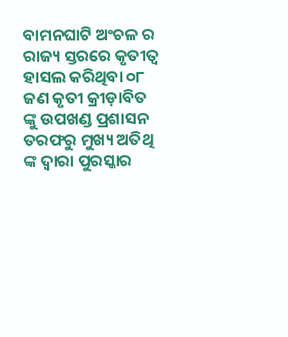ବାମନଘାଟି ଅଂଚଳ ର ରାଜ୍ୟ ସ୍ତରରେ କୃତୀତ୍ୱ ହାସଲ କରିଥିବା ୦୮ ଜଣ କୃତୀ କ୍ରୀଡ଼ାବିତ ଙ୍କୁ ଉପଖଣ୍ଡ ପ୍ରଶାସନ ତରଫରୁ ମୁଖ୍ୟ ଅତିଥି ଙ୍କ ଦ୍ୱାରା ପୁରସ୍କାର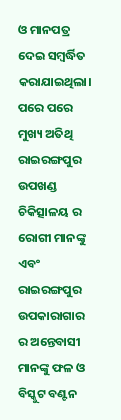ଓ ମାନପତ୍ର ଦେଇ ସମ୍ବର୍ଦ୍ଧିତ କରାଯାଇଥିଲା। ପରେ ପରେ ମୁଖ୍ୟ ଅତିଥି ରାଇରଙ୍ଗପୁର ଉପଖଣ୍ଡ ଚିକିତ୍ସାଳୟ ର ରୋଗୀ ମାନଙ୍କୁ ଏବଂ ରାଇରଙ୍ଗପୁର ଉପକାରାଗାର ର ଅନ୍ତେବାସୀ ମାନଙ୍କୁ ଫଳ ଓ ବିସ୍କୁଟ ବଣ୍ଟନ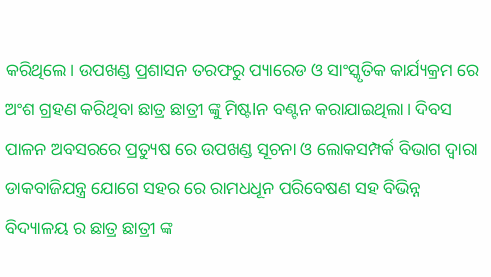କରିଥିଲେ। ଉପଖଣ୍ଡ ପ୍ରଶାସନ ତରଫରୁ ପ୍ୟାରେଡ ଓ ସାଂସ୍କୃତିକ କାର୍ଯ୍ୟକ୍ରମ ରେ ଅଂଶ ଗ୍ରହଣ କରିଥିବା ଛାତ୍ର ଛାତ୍ରୀ ଙ୍କୁ ମିଷ୍ଟlନ ବଣ୍ଟନ କରାଯାଇଥିଲା। ଦିବସ ପାଳନ ଅବସରରେ ପ୍ରତ୍ୟୁଷ ରେ ଉପଖଣ୍ଡ ସୂଚନା ଓ ଲୋକସମ୍ପର୍କ ବିଭାଗ ଦ୍ୱାରା ଡାକବାଜିଯନ୍ତ୍ର ଯୋଗେ ସହର ରେ ରାମଧଧୂନ ପରିବେଷଣ ସହ ବିଭିନ୍ନ ବିଦ୍ୟାଳୟ ର ଛାତ୍ର ଛାତ୍ରୀ ଙ୍କ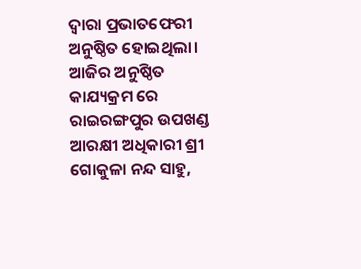ଦ୍ୱାରା ପ୍ରଭାତଫେରୀ ଅନୁଷ୍ଠିତ ହୋଇଥିଲା। ଆଜିର ଅନୁଷ୍ଠିତ କାଯ୍ୟକ୍ରମ ରେ ରାଇରଙ୍ଗପୁର ଉପଖଣ୍ଡ ଆରକ୍ଷୀ ଅଧିକାରୀ ଶ୍ରୀ ଗୋକୁଳା ନନ୍ଦ ସାହୁ,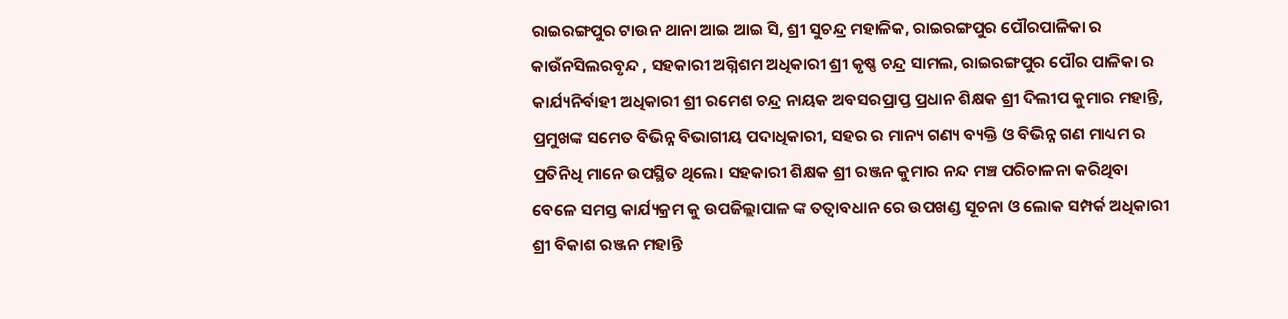ରାଇରଙ୍ଗପୁର ଟାଉନ ଥାନା ଆଇ ଆଇ ସି, ଶ୍ରୀ ସୁଚନ୍ଦ୍ର ମହାଳିକ, ରାଇରଙ୍ଗପୁର ପୌରପାଳିକା ର କାଉଁନସିଲରବୃନ୍ଦ , ସହକାରୀ ଅଗ୍ନିଶମ ଅଧିକାରୀ ଶ୍ରୀ କୃଷ୍ଣ ଚନ୍ଦ୍ର ସାମଲ, ରାଇରଙ୍ଗପୁର ପୌର ପାଳିକା ର କାର୍ଯ୍ୟନିର୍ବାହୀ ଅଧିକାରୀ ଶ୍ରୀ ରମେଶ ଚନ୍ଦ୍ର ନାୟକ ଅବସରପ୍ରାପ୍ତ ପ୍ରଧାନ ଶିକ୍ଷକ ଶ୍ରୀ ଦିଲୀପ କୁମାର ମହାନ୍ତି, ପ୍ରମୁଖଙ୍କ ସମେତ ବିଭିନ୍ନ ବିଭାଗୀୟ ପଦାଧିକାରୀ, ସହର ର ମାନ୍ୟ ଗଣ୍ୟ ବ୍ୟକ୍ତି ଓ ବିଭିନ୍ନ ଗଣ ମାଧ୍ୟମ ର ପ୍ରତିନିଧି ମାନେ ଉପସ୍ଥିତ ଥିଲେ। ସହକାରୀ ଶିକ୍ଷକ ଶ୍ରୀ ରଞ୍ଜନ କୁମାର ନନ୍ଦ ମଞ୍ଚ ପରିଚାଳନା କରିଥିବା ବେଳେ ସମସ୍ତ କାର୍ଯ୍ୟକ୍ରମ କୁ ଉପଜିଲ୍ଲାପାଳ ଙ୍କ ତତ୍ୱାବଧାନ ରେ ଉପଖଣ୍ଡ ସୂଚନା ଓ ଲୋକ ସମ୍ପର୍କ ଅଧିକାରୀ ଶ୍ରୀ ବିକାଶ ରଞ୍ଜନ ମହାନ୍ତି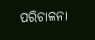ପରିଚାଳନା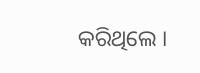କରିଥିଲେ ।